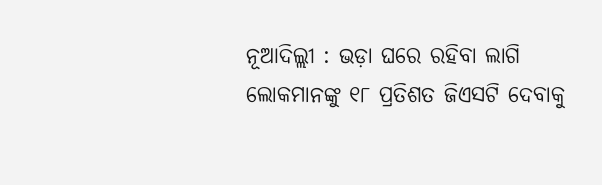ନୂଆଦିଲ୍ଲୀ : ଭଡ଼ା ଘରେ ରହିବା ଲାଗି ଲୋକମାନଙ୍କୁ ୧୮ ପ୍ରତିଶତ ଜିଏସଟି ଦେବାକୁ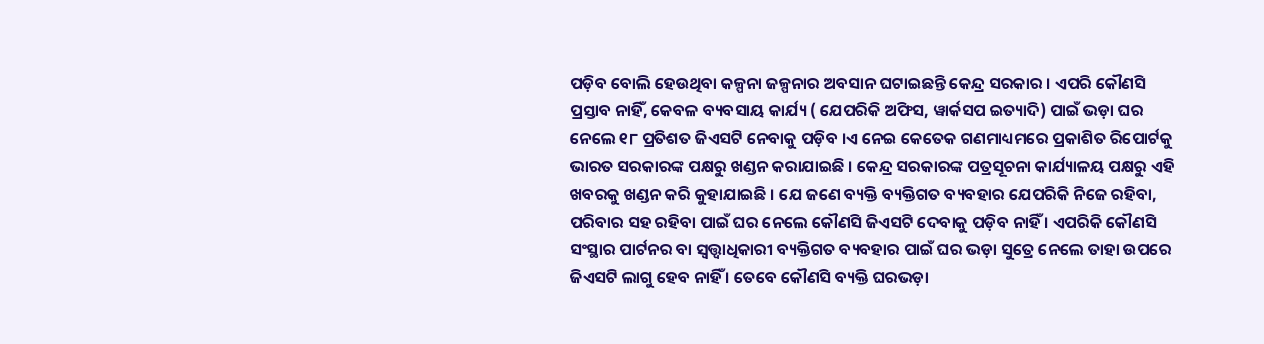ପଡ଼ିବ ବୋଲି ହେଉଥିବା କଳ୍ପନା ଜଳ୍ପନାର ଅବସାନ ଘଟାଇଛନ୍ତି କେନ୍ଦ୍ର ସରକାର । ଏପରି କୌଣସି ପ୍ରସ୍ତାବ ନାହିଁ, କେବଳ ବ୍ୟବସାୟ କାର୍ଯ୍ୟ ( ଯେପରିକି ଅଫିସ, ୱାର୍କସପ ଇତ୍ୟାଦି) ପାଇଁ ଭଡ଼ା ଘର ନେଲେ ୧୮ ପ୍ରତିଶତ ଜିଏସଟି ନେବାକୁ ପଡ଼ିବ ।ଏ ନେଇ କେତେକ ଗଣମାଧ୍ୟମରେ ପ୍ରକାଶିତ ରିପୋର୍ଟକୁ ଭାରତ ସରକାରଙ୍କ ପକ୍ଷରୁ ଖଣ୍ଡନ କରାଯାଇଛି । କେନ୍ଦ୍ର ସରକାରଙ୍କ ପତ୍ରସୂଚନା କାର୍ଯ୍ୟାଳୟ ପକ୍ଷରୁ ଏହି ଖବରକୁ ଖଣ୍ଡନ କରି କୁହାଯାଇଛି । ଯେ ଜଣେ ବ୍ୟକ୍ତି ବ୍ୟକ୍ତିଗତ ବ୍ୟବହାର ଯେପରିକି ନିଜେ ରହିବା, ପରିବାର ସହ ରହିବା ପାଇଁ ଘର ନେଲେ କୌଣସି ଜିଏସଟି ଦେବାକୁ ପଡ଼ିବ ନାହିଁ । ଏପରିକି କୌଣସି ସଂସ୍ଥାର ପାର୍ଟନର ବା ସ୍ୱତ୍ତ୍ୱାଧିକାରୀ ବ୍ୟକ୍ତିଗତ ବ୍ୟବହାର ପାଇଁ ଘର ଭଡ଼ା ସୁତ୍ରେ ନେଲେ ତାହା ଉପରେ ଜିଏସଟି ଲାଗୁ ହେବ ନାହିଁ । ତେବେ କୌଣସି ବ୍ୟକ୍ତି ଘରଭଡ଼ା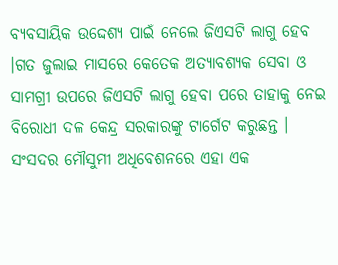ବ୍ୟବସାୟିକ ଉଦ୍ଦେଶ୍ୟ ପାଇଁ ନେଲେ ଜିଏସଟି ଲାଗୁ ହେବ ।ଗତ ଜୁଲାଇ ମାସରେ କେତେକ ଅତ୍ୟାବଶ୍ୟକ ସେବା ଓ ସାମଗ୍ରୀ ଉପରେ ଜିଏସଟି ଲାଗୁ ହେବା ପରେ ତାହାକୁ ନେଇ ବିରୋଧୀ ଦଳ କେନ୍ଦ୍ର ସରକାରଙ୍କୁ ଟାର୍ଗେଟ କରୁଛନ୍ତ । ସଂସଦର ମୌସୁମୀ ଅଧିବେଶନରେ ଏହା ଏକ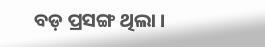ବଡ଼ ପ୍ରସଙ୍ଗ ଥିଲା ।